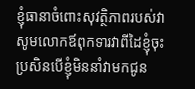ខ្ញុំធានាចំពោះសុវត្ថិភាពរបស់វា សូមលោកឪពុកទារវាពីដៃខ្ញុំចុះ ប្រសិនបើខ្ញុំមិននាំវាមកជូន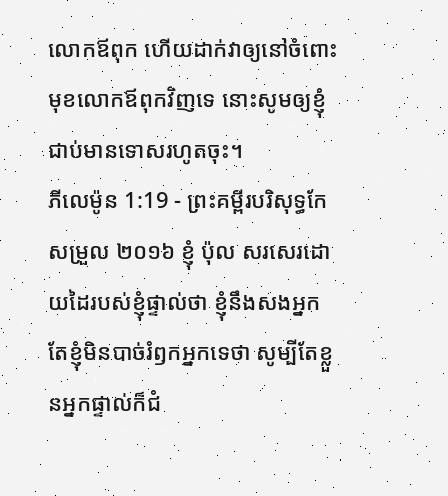លោកឪពុក ហើយដាក់វាឲ្យនៅចំពោះមុខលោកឪពុកវិញទេ នោះសូមឲ្យខ្ញុំជាប់មានទោសរហូតចុះ។
ភីលេម៉ូន 1:19 - ព្រះគម្ពីរបរិសុទ្ធកែសម្រួល ២០១៦ ខ្ញុំ ប៉ុល សរសេរដោយដៃរបស់ខ្ញុំផ្ទាល់ថា ខ្ញុំនឹងសងអ្នក តែខ្ញុំមិនបាច់រំឭកអ្នកទេថា សូម្បីតែខ្លួនអ្នកផ្ទាល់ក៏ជំ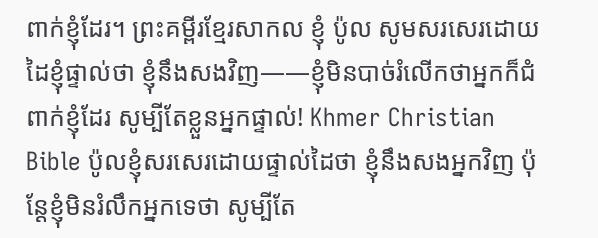ពាក់ខ្ញុំដែរ។ ព្រះគម្ពីរខ្មែរសាកល ខ្ញុំ ប៉ូល សូមសរសេរដោយដៃខ្ញុំផ្ទាល់ថា ខ្ញុំនឹងសងវិញ——ខ្ញុំមិនបាច់រំលើកថាអ្នកក៏ជំពាក់ខ្ញុំដែរ សូម្បីតែខ្លួនអ្នកផ្ទាល់! Khmer Christian Bible ប៉ូលខ្ញុំសរសេរដោយផ្ទាល់ដៃថា ខ្ញុំនឹងសងអ្នកវិញ ប៉ុន្ដែខ្ញុំមិនរំលឹកអ្នកទេថា សូម្បីតែ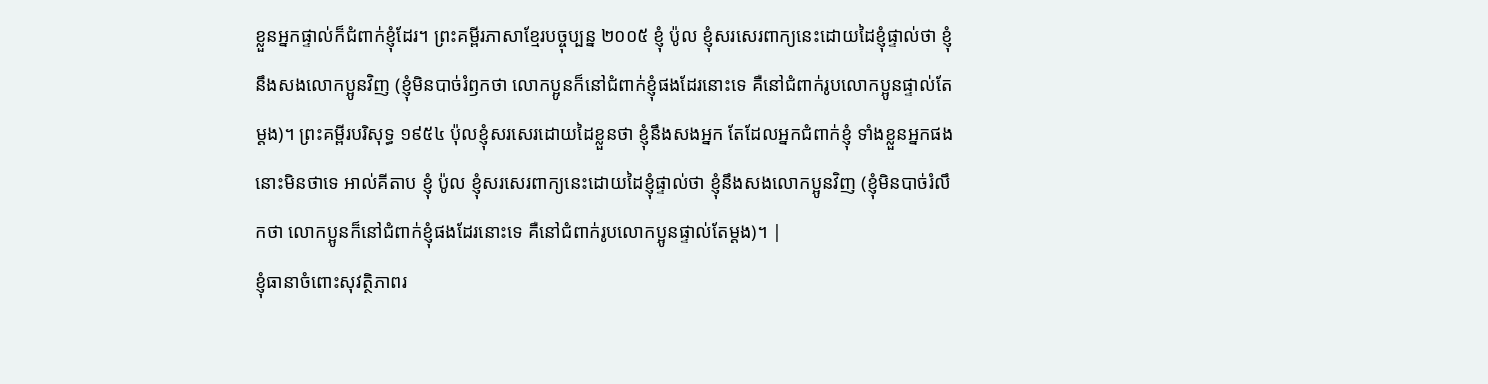ខ្លួនអ្នកផ្ទាល់ក៏ជំពាក់ខ្ញុំដែរ។ ព្រះគម្ពីរភាសាខ្មែរបច្ចុប្បន្ន ២០០៥ ខ្ញុំ ប៉ូល ខ្ញុំសរសេរពាក្យនេះដោយដៃខ្ញុំផ្ទាល់ថា ខ្ញុំនឹងសងលោកប្អូនវិញ (ខ្ញុំមិនបាច់រំឭកថា លោកប្អូនក៏នៅជំពាក់ខ្ញុំផងដែរនោះទេ គឺនៅជំពាក់រូបលោកប្អូនផ្ទាល់តែម្ដង)។ ព្រះគម្ពីរបរិសុទ្ធ ១៩៥៤ ប៉ុលខ្ញុំសរសេរដោយដៃខ្លួនថា ខ្ញុំនឹងសងអ្នក តែដែលអ្នកជំពាក់ខ្ញុំ ទាំងខ្លួនអ្នកផង នោះមិនថាទេ អាល់គីតាប ខ្ញុំ ប៉ូល ខ្ញុំសរសេរពាក្យនេះដោយដៃខ្ញុំផ្ទាល់ថា ខ្ញុំនឹងសងលោកប្អូនវិញ (ខ្ញុំមិនបាច់រំលឹកថា លោកប្អូនក៏នៅជំពាក់ខ្ញុំផងដែរនោះទេ គឺនៅជំពាក់រូបលោកប្អូនផ្ទាល់តែម្ដង)។ |
ខ្ញុំធានាចំពោះសុវត្ថិភាពរ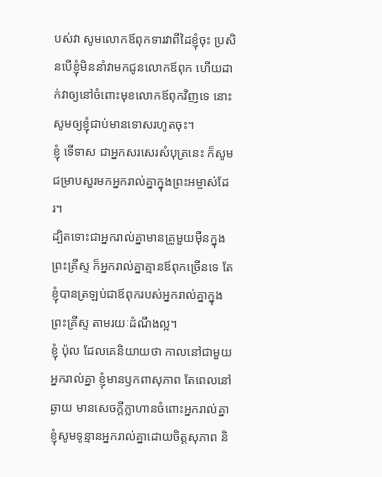បស់វា សូមលោកឪពុកទារវាពីដៃខ្ញុំចុះ ប្រសិនបើខ្ញុំមិននាំវាមកជូនលោកឪពុក ហើយដាក់វាឲ្យនៅចំពោះមុខលោកឪពុកវិញទេ នោះសូមឲ្យខ្ញុំជាប់មានទោសរហូតចុះ។
ខ្ញុំ ទើទាស ជាអ្នកសរសេរសំបុត្រនេះ ក៏សូមជម្រាបសួរមកអ្នករាល់គ្នាក្នុងព្រះអម្ចាស់ដែរ។
ដ្បិតទោះជាអ្នករាល់គ្នាមានគ្រូមួយម៉ឺនក្នុងព្រះគ្រីស្ទ ក៏អ្នករាល់គ្នាគ្មានឪពុកច្រើនទេ តែខ្ញុំបានត្រឡប់ជាឪពុករបស់អ្នករាល់គ្នាក្នុងព្រះគ្រីស្ទ តាមរយៈដំណឹងល្អ។
ខ្ញុំ ប៉ុល ដែលគេនិយាយថា កាលនៅជាមួយអ្នករាល់គ្នា ខ្ញុំមានឫកពាសុភាព តែពេលនៅឆ្ងាយ មានសេចក្តីក្លាហានចំពោះអ្នករាល់គ្នា ខ្ញុំសូមទូន្មានអ្នករាល់គ្នាដោយចិត្តសុភាព និ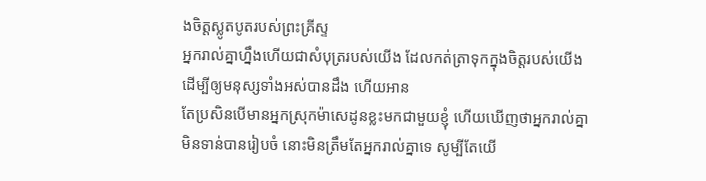ងចិត្តស្លូតបូតរបស់ព្រះគ្រីស្ទ
អ្នករាល់គ្នាហ្នឹងហើយជាសំបុត្ររបស់យើង ដែលកត់ត្រាទុកក្នុងចិត្តរបស់យើង ដើម្បីឲ្យមនុស្សទាំងអស់បានដឹង ហើយអាន
តែប្រសិនបើមានអ្នកស្រុកម៉ាសេដូនខ្លះមកជាមួយខ្ញុំ ហើយឃើញថាអ្នករាល់គ្នាមិនទាន់បានរៀបចំ នោះមិនត្រឹមតែអ្នករាល់គ្នាទេ សូម្បីតែយើ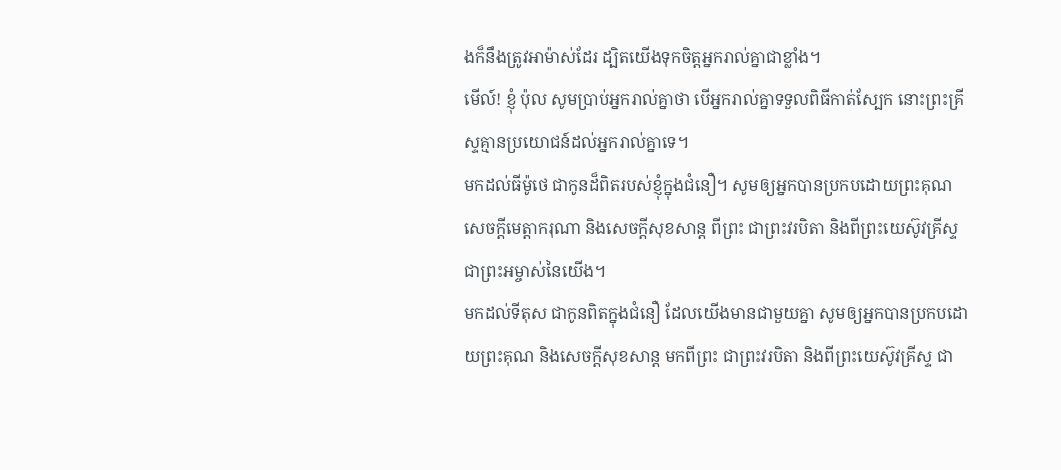ងក៏នឹងត្រូវអាម៉ាស់ដែរ ដ្បិតយើងទុកចិត្តអ្នករាល់គ្នាជាខ្លាំង។
មើល៍! ខ្ញុំ ប៉ុល សូមប្រាប់អ្នករាល់គ្នាថា បើអ្នករាល់គ្នាទទួលពិធីកាត់ស្បែក នោះព្រះគ្រីស្ទគ្មានប្រយោជន៍ដល់អ្នករាល់គ្នាទេ។
មកដល់ធីម៉ូថេ ជាកូនដ៏ពិតរបស់ខ្ញុំក្នុងជំនឿ។ សូមឲ្យអ្នកបានប្រកបដោយព្រះគុណ សេចក្ដីមេត្តាករុណា និងសេចក្ដីសុខសាន្ត ពីព្រះ ជាព្រះវរបិតា និងពីព្រះយេស៊ូវគ្រីស្ទ ជាព្រះអម្ចាស់នៃយើង។
មកដល់ទីតុស ជាកូនពិតក្នុងជំនឿ ដែលយើងមានជាមួយគ្នា សូមឲ្យអ្នកបានប្រកបដោយព្រះគុណ និងសេចក្ដីសុខសាន្ត មកពីព្រះ ជាព្រះវរបិតា និងពីព្រះយេស៊ូវគ្រីស្ទ ជា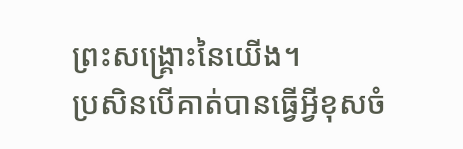ព្រះសង្គ្រោះនៃយើង។
ប្រសិនបើគាត់បានធ្វើអ្វីខុសចំ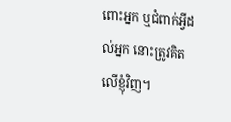ពោះអ្នក ឬជំពាក់អ្វីដល់អ្នក នោះត្រូវគិតលើខ្ញុំវិញ។